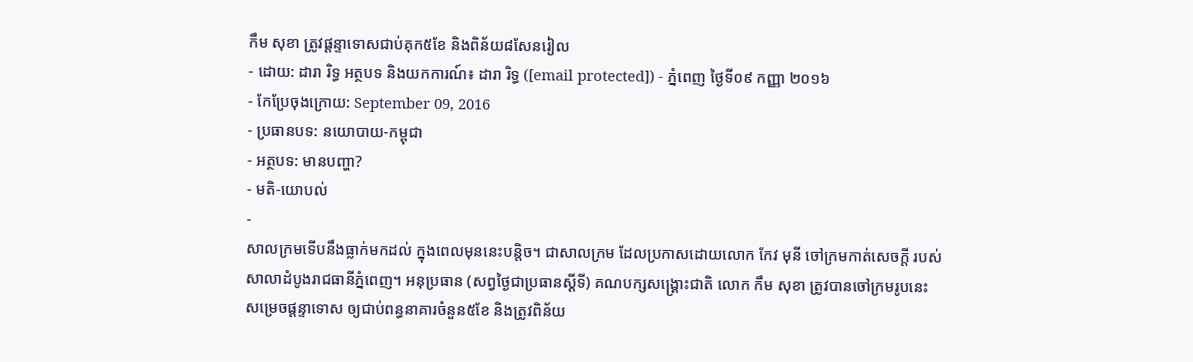កឹម សុខា ត្រូវផ្ដន្ទាទោសជាប់គុក៥ខែ និងពិន័យ៨សែនរៀល
- ដោយ: ដារា រិទ្ធ អត្ថបទ និងយកការណ៍៖ ដារា រិទ្ធ ([email protected]) - ភ្នំពេញ ថ្ងៃទី០៩ កញ្ញា ២០១៦
- កែប្រែចុងក្រោយ: September 09, 2016
- ប្រធានបទ: នយោបាយ-កម្ពុជា
- អត្ថបទ: មានបញ្ហា?
- មតិ-យោបល់
-
សាលក្រមទើបនឹងធ្លាក់មកដល់ ក្នុងពេលមុននេះបន្តិច។ ជាសាលក្រម ដែលប្រកាសដោយលោក កែវ មុនី ចៅក្រមកាត់សេចក្ដី របស់សាលាដំបូងរាជធានីភ្នំពេញ។ អនុប្រធាន (សព្វថ្ងៃជាប្រធានស្ដីទី) គណបក្សសង្គ្រោះជាតិ លោក កឹម សុខា ត្រូវបានចៅក្រមរូបនេះ សម្រេចផ្ដន្ទាទោស ឲ្យជាប់ពន្ធនាគារចំនួន៥ខែ និងត្រូវពិន័យ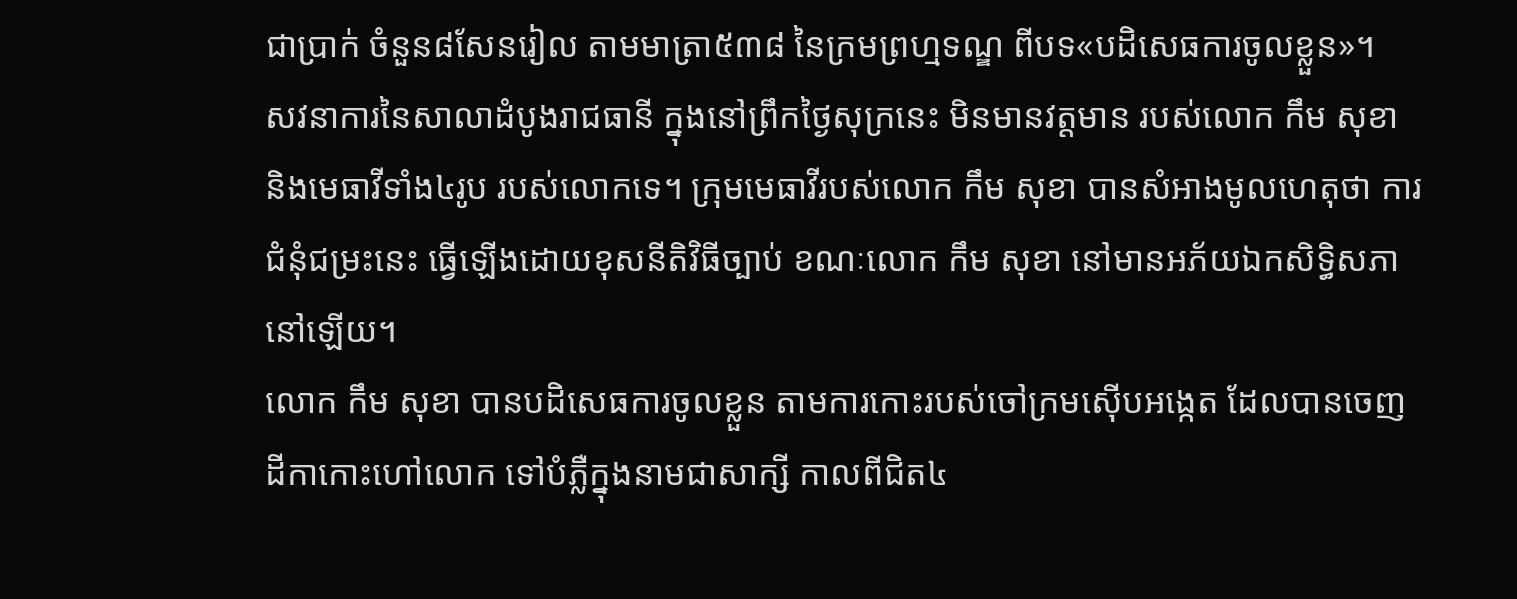ជាប្រាក់ ចំនួន៨សែនរៀល តាមមាត្រា៥៣៨ នៃក្រមព្រហ្មទណ្ឌ ពីបទ«បដិសេធការចូលខ្លួន»។
សវនាការនៃសាលាដំបូងរាជធានី ក្នុងនៅព្រឹកថ្ងៃសុក្រនេះ មិនមានវត្តមាន របស់លោក កឹម សុខា និងមេធាវីទាំង៤រូប របស់លោកទេ។ ក្រុមមេធាវីរបស់លោក កឹម សុខា បានសំអាងមូលហេតុថា ការជំនុំជម្រះនេះ ធ្វើឡើងដោយខុសនីតិវិធីច្បាប់ ខណៈលោក កឹម សុខា នៅមានអភ័យឯកសិទ្ធិសភានៅឡើយ។
លោក កឹម សុខា បានបដិសេធការចូលខ្លួន តាមការកោះរបស់ចៅក្រមស៊ើបអង្កេត ដែលបានចេញដីកាកោះហៅលោក ទៅបំភ្លឺក្នុងនាមជាសាក្សី កាលពីជិត៤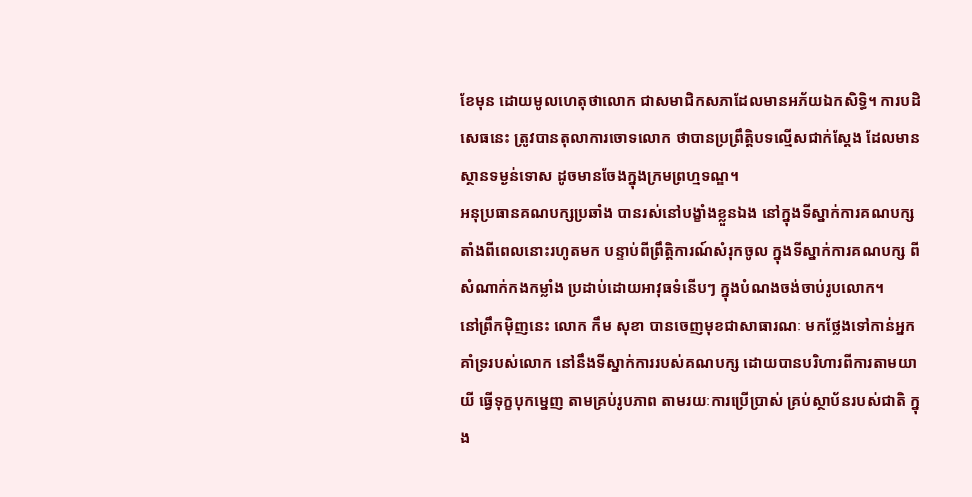ខែមុន ដោយមូលហេតុថាលោក ជាសមាជិកសភាដែលមានអភ័យឯកសិទ្ធិ។ ការបដិសេធនេះ ត្រូវបានតុលាការចោទលោក ថាបានប្រព្រឹត្តិបទល្មើសជាក់ស្ដែង ដែលមានស្ថានទម្ងន់ទោស ដូចមានចែងក្នុងក្រមព្រហ្មទណ្ឌ។
អនុប្រធានគណបក្សប្រឆាំង បានរស់នៅបង្ខាំងខ្លួនឯង នៅក្នុងទីស្នាក់ការគណបក្ស តាំងពីពេលនោះរហូតមក បន្ទាប់ពីព្រឹត្តិការណ៍សំរុកចូល ក្នុងទីស្នាក់ការគណបក្ស ពីសំណាក់កងកម្លាំង ប្រដាប់ដោយអាវុធទំនើបៗ ក្នុងបំណងចង់ចាប់រូបលោក។
នៅព្រឹកម៉ិញនេះ លោក កឹម សុខា បានចេញមុខជាសាធារណៈ មកថ្លែងទៅកាន់អ្នកគាំទ្ររបស់លោក នៅនឹងទីស្នាក់ការរបស់គណបក្ស ដោយបានបរិហារពីការតាមយាយី ធ្វើទុក្ខបុកម្នេញ តាមគ្រប់រូបភាព តាមរយៈការប្រើប្រាស់ គ្រប់ស្ថាប័នរបស់ជាតិ ក្នុង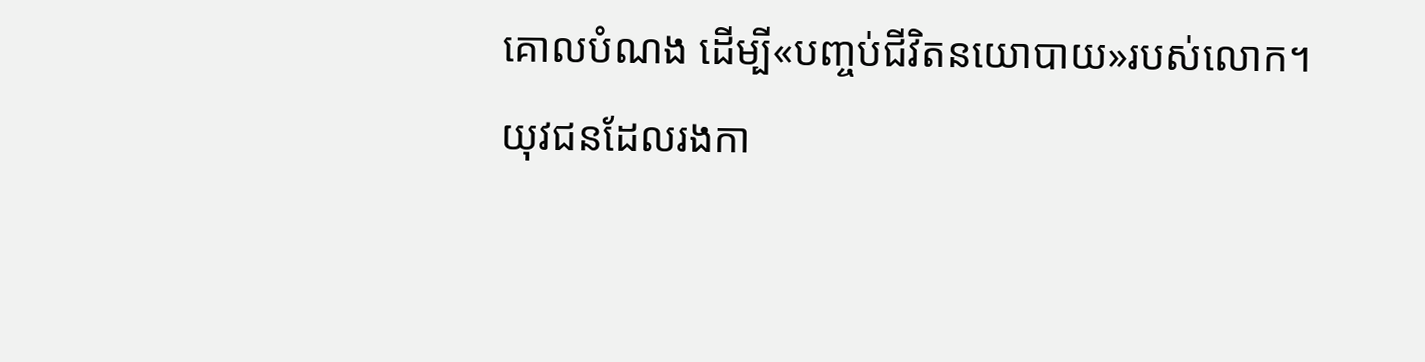គោលបំណង ដើម្បី«បញ្ចប់ជីវិតនយោបាយ»របស់លោក។
យុវជនដែលរងកា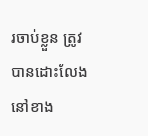រចាប់ខ្លួន ត្រូវបានដោះលែង
នៅខាង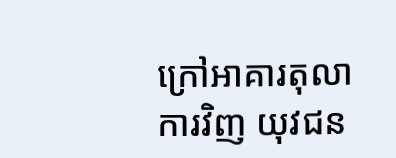ក្រៅអាគារតុលាការវិញ យុវជន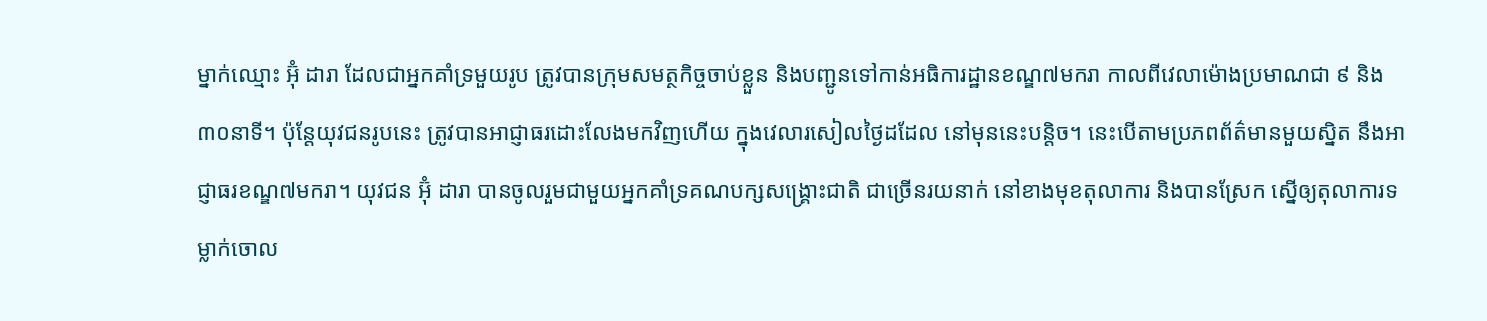ម្នាក់ឈ្មោះ អ៊ុំ ដារា ដែលជាអ្នកគាំទ្រមួយរូប ត្រូវបានក្រុមសមត្ថកិច្ចចាប់ខ្លួន និងបញ្ជូនទៅកាន់អធិការដ្ឋានខណ្ឌ៧មករា កាលពីវេលាម៉ោងប្រមាណជា ៩ និង៣០នាទី។ ប៉ុន្តែយុវជនរូបនេះ ត្រូវបានអាជ្ញាធរដោះលែងមកវិញហើយ ក្នុងវេលារសៀលថ្ងៃដដែល នៅមុននេះបន្តិច។ នេះបើតាមប្រភពព័ត៌មានមួយស្និត នឹងអាជ្ញាធរខណ្ឌ៧មករា។ យុវជន អ៊ុំ ដារា បានចូលរួមជាមួយអ្នកគាំទ្រគណបក្សសង្គ្រោះជាតិ ជាច្រើនរយនាក់ នៅខាងមុខតុលាការ និងបានស្រែក ស្នើឲ្យតុលាការទម្លាក់ចោល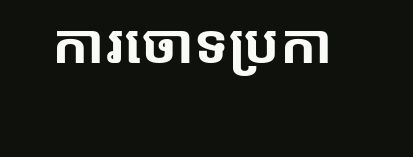ការចោទប្រកា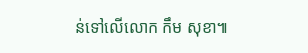ន់ទៅលើលោក កឹម សុខា៕